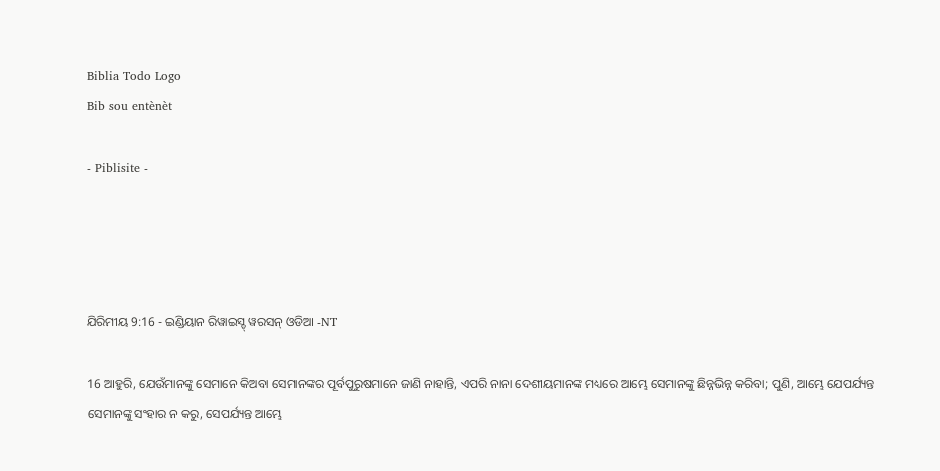Biblia Todo Logo
Bib sou entènèt

- Piblisite -




ଯିରିମୀୟ 9:16 - ଇଣ୍ଡିୟାନ ରିୱାଇସ୍ଡ୍ ୱରସନ୍ ଓଡିଆ -NT

16 ଆହୁରି, ଯେଉଁମାନଙ୍କୁ ସେମାନେ କିଅବା ସେମାନଙ୍କର ପୂର୍ବପୁରୁଷମାନେ ଜାଣି ନାହାନ୍ତି, ଏପରି ନାନା ଦେଶୀୟମାନଙ୍କ ମଧ୍ୟରେ ଆମ୍ଭେ ସେମାନଙ୍କୁ ଛିନ୍ନଭିନ୍ନ କରିବା; ପୁଣି, ଆମ୍ଭେ ଯେପର୍ଯ୍ୟନ୍ତ ସେମାନଙ୍କୁ ସଂହାର ନ କରୁ, ସେପର୍ଯ୍ୟନ୍ତ ଆମ୍ଭେ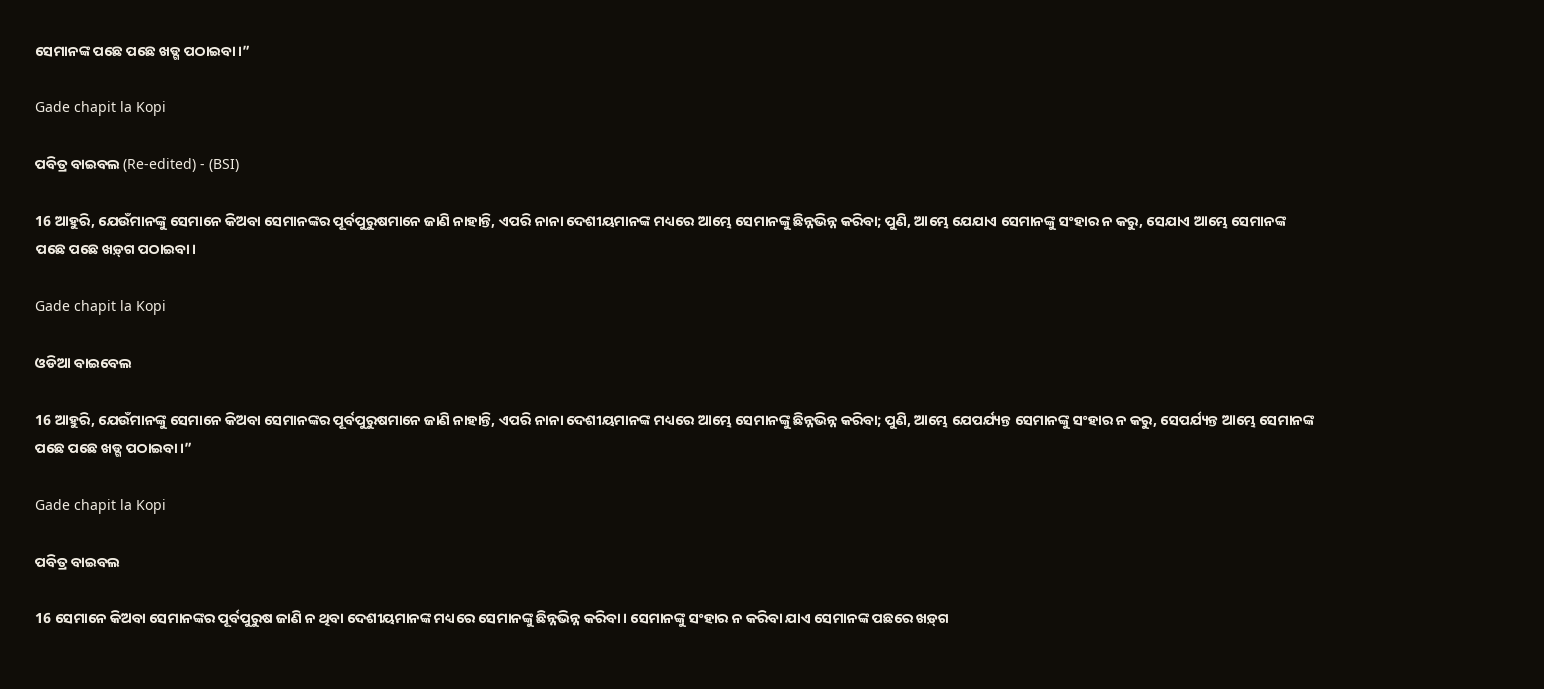ସେମାନଙ୍କ ପଛେ ପଛେ ଖଡ୍ଗ ପଠାଇବା।”

Gade chapit la Kopi

ପବିତ୍ର ବାଇବଲ (Re-edited) - (BSI)

16 ଆହୁରି, ଯେଉଁମାନଙ୍କୁ ସେମାନେ କିଅବା ସେମାନଙ୍କର ପୂର୍ବପୁରୁଷମାନେ ଜାଣି ନାହାନ୍ତି, ଏପରି ନାନା ଦେଶୀୟମାନଙ୍କ ମଧ୍ୟରେ ଆମ୍ଭେ ସେମାନଙ୍କୁ ଛିନ୍ନଭିନ୍ନ କରିବା; ପୁଣି, ଆମ୍ଭେ ଯେଯାଏ ସେମାନଙ୍କୁ ସଂହାର ନ କରୁ, ସେଯାଏ ଆମ୍ଭେ ସେମାନଙ୍କ ପଛେ ପଛେ ଖଡ଼୍‍ଗ ପଠାଇବା।

Gade chapit la Kopi

ଓଡିଆ ବାଇବେଲ

16 ଆହୁରି, ଯେଉଁମାନଙ୍କୁ ସେମାନେ କିଅବା ସେମାନଙ୍କର ପୂର୍ବପୁରୁଷମାନେ ଜାଣି ନାହାନ୍ତି, ଏପରି ନାନା ଦେଶୀୟମାନଙ୍କ ମଧ୍ୟରେ ଆମ୍ଭେ ସେମାନଙ୍କୁ ଛିନ୍ନଭିନ୍ନ କରିବା; ପୁଣି, ଆମ୍ଭେ ଯେପର୍ଯ୍ୟନ୍ତ ସେମାନଙ୍କୁ ସଂହାର ନ କରୁ, ସେପର୍ଯ୍ୟନ୍ତ ଆମ୍ଭେ ସେମାନଙ୍କ ପଛେ ପଛେ ଖଡ୍ଗ ପଠାଇବା।”

Gade chapit la Kopi

ପବିତ୍ର ବାଇବଲ

16 ସେମାନେ କିଅବା ସେମାନଙ୍କର ପୂର୍ବପୁରୁଷ ଜାଣି ନ ଥିବା ଦେଶୀୟମାନଙ୍କ ମଧ୍ୟରେ ସେମାନଙ୍କୁ ଛିନ୍ନଭିନ୍ନ କରିବା। ସେମାନଙ୍କୁ ସଂହାର ନ କରିବା ଯାଏ ସେମାନଙ୍କ ପଛରେ ‌‌ଖ‌ଡ଼୍‌ଗ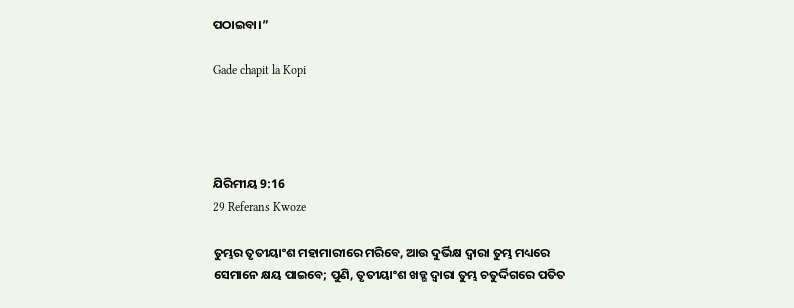ପଠାଇବା।”

Gade chapit la Kopi




ଯିରିମୀୟ 9:16
29 Referans Kwoze

ତୁମ୍ଭର ତୃତୀୟାଂଶ ମହାମାରୀରେ ମରିବେ, ଆଉ ଦୁର୍ଭିକ୍ଷ ଦ୍ୱାରା ତୁମ୍ଭ ମଧ୍ୟରେ ସେମାନେ କ୍ଷୟ ପାଇବେ; ପୁଣି, ତୃତୀୟାଂଶ ଖଡ୍ଗ ଦ୍ୱାରା ତୁମ୍ଭ ଚତୁର୍ଦ୍ଦିଗରେ ପତିତ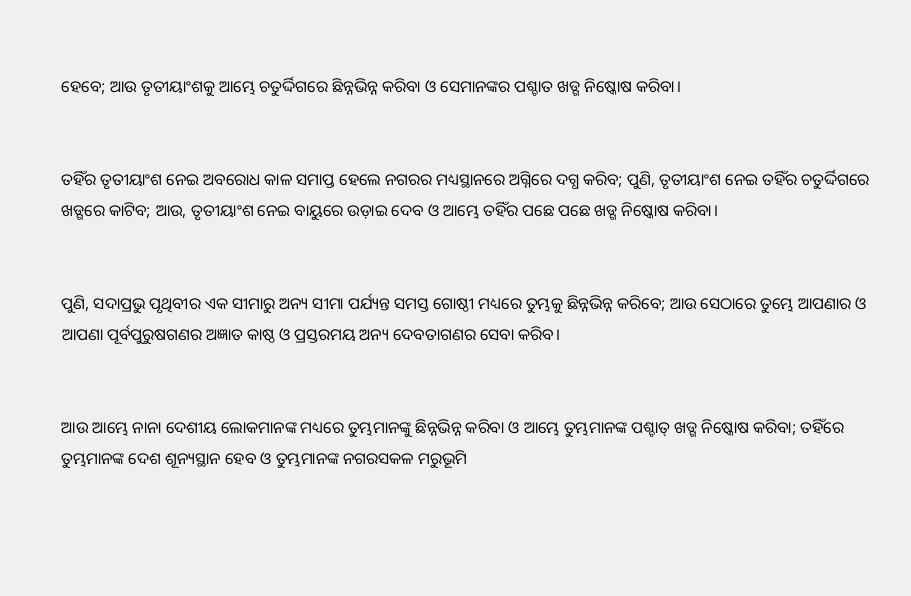ହେବେ; ଆଉ ତୃତୀୟାଂଶକୁ ଆମ୍ଭେ ଚତୁର୍ଦ୍ଦିଗରେ ଛିନ୍ନଭିନ୍ନ କରିବା ଓ ସେମାନଙ୍କର ପଶ୍ଚାତ ଖଡ୍ଗ ନିଷ୍କୋଷ କରିବା।


ତହିଁର ତୃତୀୟାଂଶ ନେଇ ଅବରୋଧ କାଳ ସମାପ୍ତ ହେଲେ ନଗରର ମଧ୍ୟସ୍ଥାନରେ ଅଗ୍ନିରେ ଦଗ୍ଧ କରିବ; ପୁଣି, ତୃତୀୟାଂଶ ନେଇ ତହିଁର ଚତୁର୍ଦ୍ଦିଗରେ ଖଡ୍ଗରେ କାଟିବ; ଆଉ, ତୃତୀୟାଂଶ ନେଇ ବାୟୁରେ ଉଡ଼ାଇ ଦେବ ଓ ଆମ୍ଭେ ତହିଁର ପଛେ ପଛେ ଖଡ୍ଗ ନିଷ୍କୋଷ କରିବା।


ପୁଣି, ସଦାପ୍ରଭୁ ପୃଥିବୀର ଏକ ସୀମାରୁ ଅନ୍ୟ ସୀମା ପର୍ଯ୍ୟନ୍ତ ସମସ୍ତ ଗୋଷ୍ଠୀ ମଧ୍ୟରେ ତୁମ୍ଭକୁ ଛିନ୍ନଭିନ୍ନ କରିବେ; ଆଉ ସେଠାରେ ତୁମ୍ଭେ ଆପଣାର ଓ ଆପଣା ପୂର୍ବପୁରୁଷଗଣର ଅଜ୍ଞାତ କାଷ୍ଠ ଓ ପ୍ରସ୍ତରମୟ ଅନ୍ୟ ଦେବତାଗଣର ସେବା କରିବ।


ଆଉ ଆମ୍ଭେ ନାନା ଦେଶୀୟ ଲୋକମାନଙ୍କ ମଧ୍ୟରେ ତୁମ୍ଭମାନଙ୍କୁ ଛିନ୍ନଭିନ୍ନ କରିବା ଓ ଆମ୍ଭେ ତୁମ୍ଭମାନଙ୍କ ପଶ୍ଚାତ୍‍ ଖଡ୍ଗ ନିଷ୍କୋଷ କରିବା; ତହିଁରେ ତୁମ୍ଭମାନଙ୍କ ଦେଶ ଶୂନ୍ୟସ୍ଥାନ ହେବ ଓ ତୁମ୍ଭମାନଙ୍କ ନଗରସକଳ ମରୁଭୂମି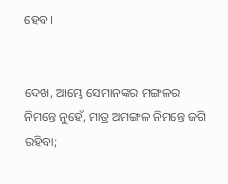ହେବ।


ଦେଖ, ଆମ୍ଭେ ସେମାନଙ୍କର ମଙ୍ଗଳର ନିମନ୍ତେ ନୁହେଁ, ମାତ୍ର ଅମଙ୍ଗଳ ନିମନ୍ତେ ଜଗି ରହିବା;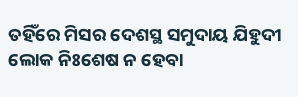ତହିଁରେ ମିସର ଦେଶସ୍ଥ ସମୁଦାୟ ଯିହୁଦୀ ଲୋକ ନିଃଶେଷ ନ ହେବା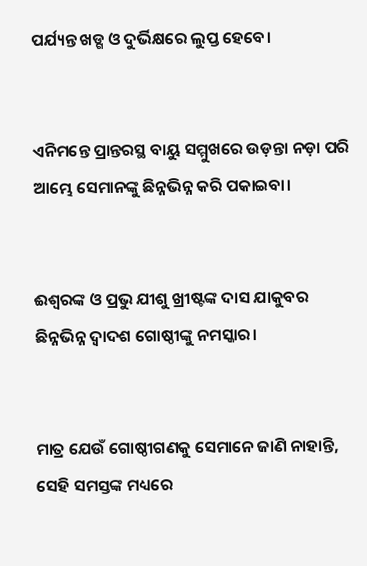ପର୍ଯ୍ୟନ୍ତ ଖଡ୍ଗ ଓ ଦୁର୍ଭିକ୍ଷରେ ଲୁପ୍ତ ହେବେ।


ଏନିମନ୍ତେ ପ୍ରାନ୍ତରସ୍ଥ ବାୟୁ ସମ୍ମୁଖରେ ଉଡ଼ନ୍ତା ନଡ଼ା ପରି ଆମ୍ଭେ ସେମାନଙ୍କୁ ଛିନ୍ନଭିନ୍ନ କରି ପକାଇବା।


ଈଶ୍ବରଙ୍କ ଓ ପ୍ରଭୁ ଯୀଶୁ ଖ୍ରୀଷ୍ଟଙ୍କ ଦାସ ଯାକୁବର ଛିନ୍ନଭିନ୍ନ ଦ୍ୱାଦଶ ଗୋଷ୍ଠୀଙ୍କୁ ନମସ୍କାର।


ମାତ୍ର ଯେଉଁ ଗୋଷ୍ଠୀଗଣକୁ ସେମାନେ ଜାଣି ନାହାନ୍ତି, ସେହି ସମସ୍ତଙ୍କ ମଧ୍ୟରେ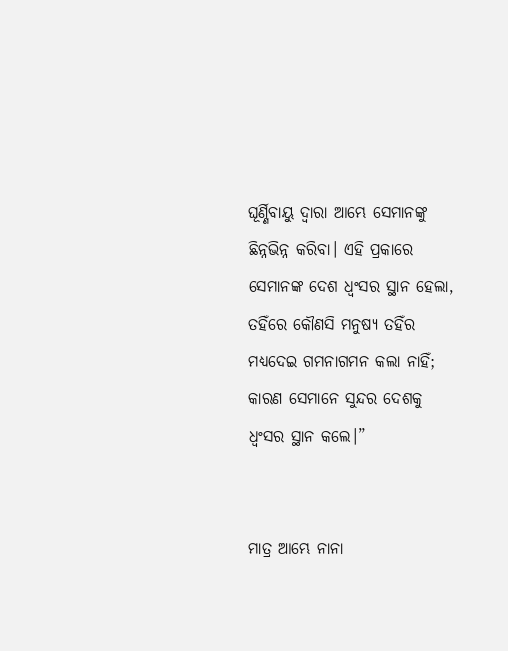ଘୂର୍ଣ୍ଣିବାୟୁ ଦ୍ୱାରା ଆମ୍ଭେ ସେମାନଙ୍କୁ ଛିନ୍ନଭିନ୍ନ କରିବା। ଏହି ପ୍ରକାରେ ସେମାନଙ୍କ ଦେଶ ଧ୍ୱଂସର ସ୍ଥାନ ହେଲା, ତହିଁରେ କୌଣସି ମନୁଷ୍ୟ ତହିଁର ମଧ୍ୟଦେଇ ଗମନାଗମନ କଲା ନାହିଁ; କାରଣ ସେମାନେ ସୁନ୍ଦର ଦେଶକୁ ଧ୍ୱଂସର ସ୍ଥାନ କଲେ।”


ମାତ୍ର ଆମ୍ଭେ ନାନା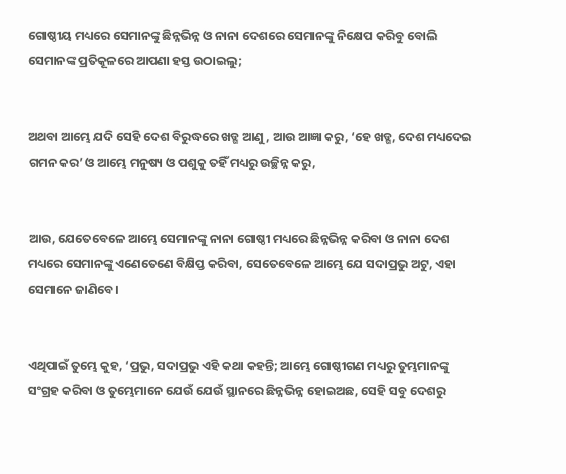ଗୋଷ୍ଠୀୟ ମଧ୍ୟରେ ସେମାନଙ୍କୁ ଛିନ୍ନଭିନ୍ନ ଓ ନାନା ଦେଶରେ ସେମାନଙ୍କୁ ନିକ୍ଷେପ କରିବୁ ବୋଲି ସେମାନଙ୍କ ପ୍ରତିକୂଳରେ ଆପଣା ହସ୍ତ ଉଠାଇଲୁ;


ଅଥବା ଆମ୍ଭେ ଯଦି ସେହି ଦେଶ ବିରୁଦ୍ଧରେ ଖଡ୍ଗ ଆଣୁ, ଆଉ ଆଜ୍ଞା କରୁ, ‘ହେ ଖଡ୍ଗ, ଦେଶ ମଧ୍ୟଦେଇ ଗମନ କର’ ଓ ଆମ୍ଭେ ମନୁଷ୍ୟ ଓ ପଶୁକୁ ତହିଁ ମଧ୍ୟରୁ ଉଚ୍ଛିନ୍ନ କରୁ,


ଆଉ, ଯେତେବେଳେ ଆମ୍ଭେ ସେମାନଙ୍କୁ ନାନା ଗୋଷ୍ଠୀ ମଧ୍ୟରେ ଛିନ୍ନଭିନ୍ନ କରିବା ଓ ନାନା ଦେଶ ମଧ୍ୟରେ ସେମାନଙ୍କୁ ଏଣେତେଣେ ବିକ୍ଷିପ୍ତ କରିବା, ସେତେବେଳେ ଆମ୍ଭେ ଯେ ସଦାପ୍ରଭୁ ଅଟୁ, ଏହା ସେମାନେ ଜାଣିବେ।


ଏଥିପାଇଁ ତୁମ୍ଭେ କୁହ, ‘ପ୍ରଭୁ, ସଦାପ୍ରଭୁ ଏହି କଥା କହନ୍ତି; ଆମ୍ଭେ ଗୋଷ୍ଠୀଗଣ ମଧ୍ୟରୁ ତୁମ୍ଭମାନଙ୍କୁ ସଂଗ୍ରହ କରିବା ଓ ତୁମ୍ଭେମାନେ ଯେଉଁ ଯେଉଁ ସ୍ଥାନରେ ଛିନ୍ନଭିନ୍ନ ହୋଇଅଛ, ସେହି ସବୁ ଦେଶରୁ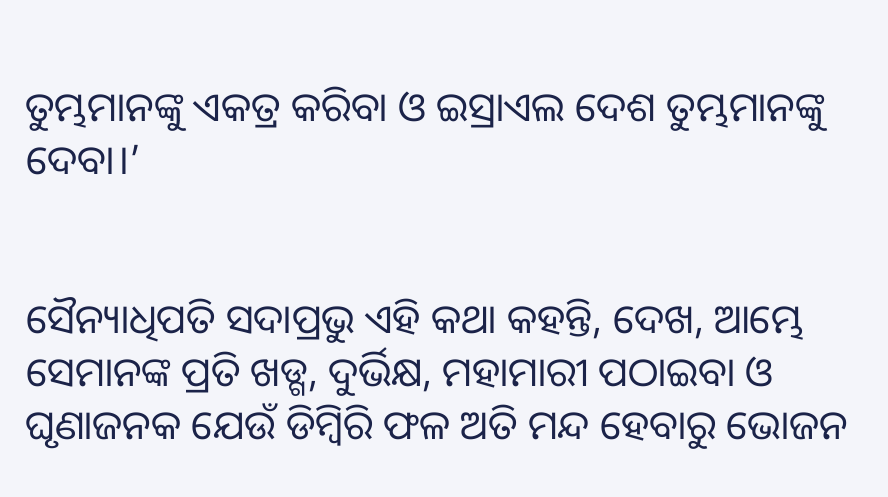ତୁମ୍ଭମାନଙ୍କୁ ଏକତ୍ର କରିବା ଓ ଇସ୍ରାଏଲ ଦେଶ ତୁମ୍ଭମାନଙ୍କୁ ଦେବା।’


ସୈନ୍ୟାଧିପତି ସଦାପ୍ରଭୁ ଏହି କଥା କହନ୍ତି, ଦେଖ, ଆମ୍ଭେ ସେମାନଙ୍କ ପ୍ରତି ଖଡ୍ଗ, ଦୁର୍ଭିକ୍ଷ, ମହାମାରୀ ପଠାଇବା ଓ ଘୃଣାଜନକ ଯେଉଁ ଡିମ୍ବିରି ଫଳ ଅତି ମନ୍ଦ ହେବାରୁ ଭୋଜନ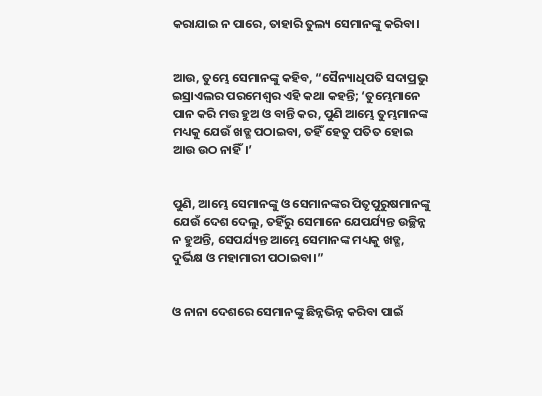କରାଯାଇ ନ ପାରେ, ତାହାରି ତୁଲ୍ୟ ସେମାନଙ୍କୁ କରିବା।


ଆଉ, ତୁମ୍ଭେ ସେମାନଙ୍କୁ କହିବ, “ସୈନ୍ୟାଧିପତି ସଦାପ୍ରଭୁ ଇସ୍ରାଏଲର ପରମେଶ୍ୱର ଏହି କଥା କହନ୍ତି; ‘ତୁମ୍ଭେମାନେ ପାନ କରି ମତ୍ତ ହୁଅ ଓ ବାନ୍ତି କର, ପୁଣି ଆମ୍ଭେ ତୁମ୍ଭମାନଙ୍କ ମଧ୍ୟକୁ ଯେଉଁ ଖଡ୍ଗ ପଠାଇବା, ତହିଁ ହେତୁ ପତିତ ହୋଇ ଆଉ ଉଠ ନାହିଁ।’


ପୁଣି, ଆମ୍ଭେ ସେମାନଙ୍କୁ ଓ ସେମାନଙ୍କର ପିତୃପୁରୁଷମାନଙ୍କୁ ଯେଉଁ ଦେଶ ଦେଲୁ, ତହିଁରୁ ସେମାନେ ଯେପର୍ଯ୍ୟନ୍ତ ଉଚ୍ଛିନ୍ନ ନ ହୁଅନ୍ତି, ସେପର୍ଯ୍ୟନ୍ତ ଆମ୍ଭେ ସେମାନଙ୍କ ମଧ୍ୟକୁ ଖଡ୍ଗ, ଦୁର୍ଭିକ୍ଷ ଓ ମହାମାରୀ ପଠାଇବା।”


ଓ ନାନା ଦେଶରେ ସେମାନଙ୍କୁ ଛିନ୍ନଭିନ୍ନ କରିବା ପାଇଁ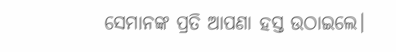ସେମାନଙ୍କ ପ୍ରତି ଆପଣା ହସ୍ତ ଉଠାଇଲେ।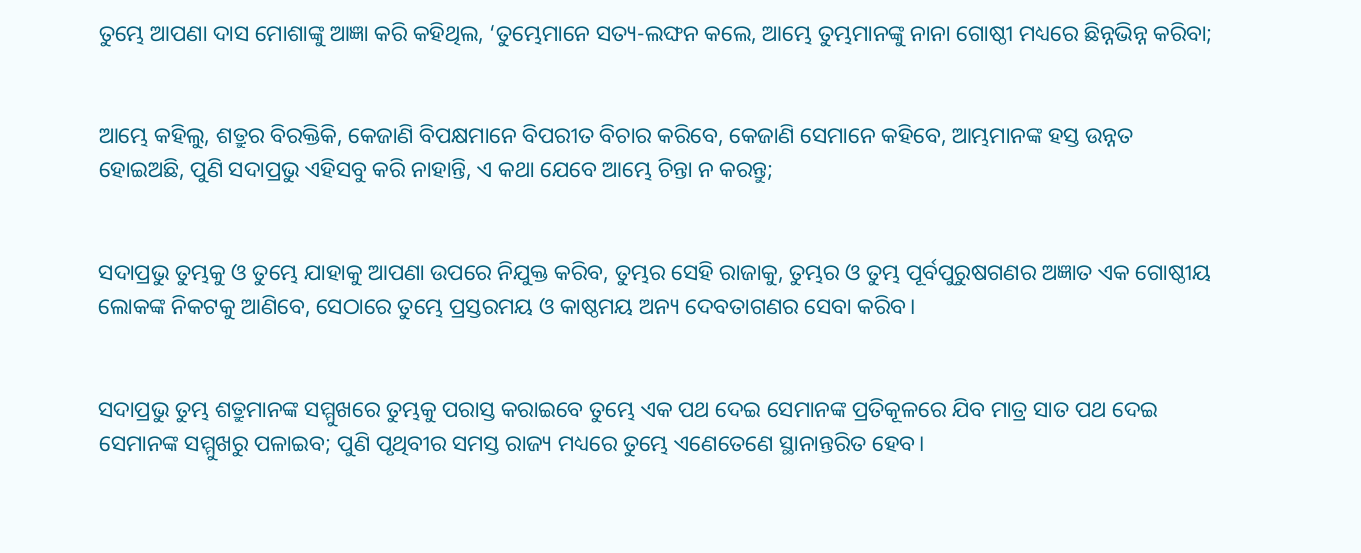ତୁମ୍ଭେ ଆପଣା ଦାସ ମୋଶାଙ୍କୁ ଆଜ୍ଞା କରି କହିଥିଲ, ‘ତୁମ୍ଭେମାନେ ସତ୍ୟ-ଲଙ୍ଘନ କଲେ, ଆମ୍ଭେ ତୁମ୍ଭମାନଙ୍କୁ ନାନା ଗୋଷ୍ଠୀ ମଧ୍ୟରେ ଛିନ୍ନଭିନ୍ନ କରିବା;


ଆମ୍ଭେ କହିଲୁ, ଶତ୍ରୁର ବିରକ୍ତିକି, କେଜାଣି ବିପକ୍ଷମାନେ ବିପରୀତ ବିଚାର କରିବେ, କେଜାଣି ସେମାନେ କହିବେ, ଆମ୍ଭମାନଙ୍କ ହସ୍ତ ଉନ୍ନତ ହୋଇଅଛି, ପୁଣି ସଦାପ୍ରଭୁ ଏହିସବୁ କରି ନାହାନ୍ତି, ଏ କଥା ଯେବେ ଆମ୍ଭେ ଚିନ୍ତା ନ କରନ୍ତୁ;


ସଦାପ୍ରଭୁ ତୁମ୍ଭକୁ ଓ ତୁମ୍ଭେ ଯାହାକୁ ଆପଣା ଉପରେ ନିଯୁକ୍ତ କରିବ, ତୁମ୍ଭର ସେହି ରାଜାକୁ, ତୁମ୍ଭର ଓ ତୁମ୍ଭ ପୂର୍ବପୁରୁଷଗଣର ଅଜ୍ଞାତ ଏକ ଗୋଷ୍ଠୀୟ ଲୋକଙ୍କ ନିକଟକୁ ଆଣିବେ, ସେଠାରେ ତୁମ୍ଭେ ପ୍ରସ୍ତରମୟ ଓ କାଷ୍ଠମୟ ଅନ୍ୟ ଦେବତାଗଣର ସେବା କରିବ।


ସଦାପ୍ରଭୁ ତୁମ୍ଭ ଶତ୍ରୁମାନଙ୍କ ସମ୍ମୁଖରେ ତୁମ୍ଭକୁ ପରାସ୍ତ କରାଇବେ ତୁମ୍ଭେ ଏକ ପଥ ଦେଇ ସେମାନଙ୍କ ପ୍ରତିକୂଳରେ ଯିବ ମାତ୍ର ସାତ ପଥ ଦେଇ ସେମାନଙ୍କ ସମ୍ମୁଖରୁ ପଳାଇବ; ପୁଣି ପୃଥିବୀର ସମସ୍ତ ରାଜ୍ୟ ମଧ୍ୟରେ ତୁମ୍ଭେ ଏଣେତେଣେ ସ୍ଥାନାନ୍ତରିତ ହେବ।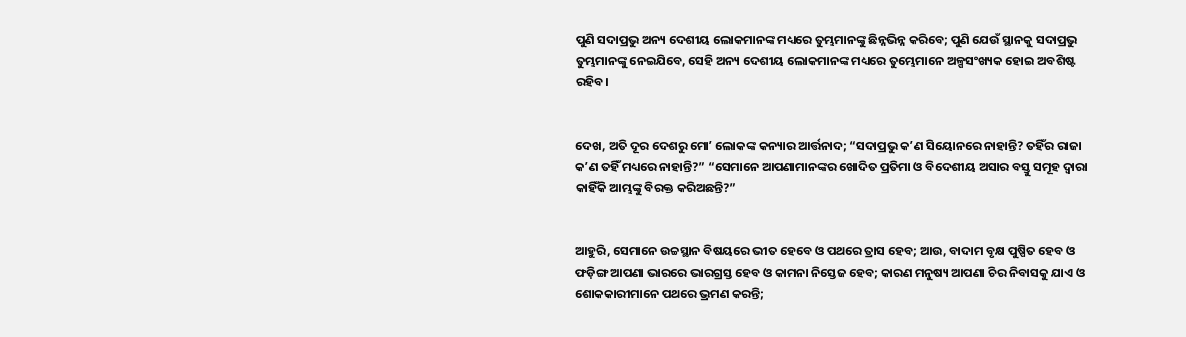ପୁଣି ସଦାପ୍ରଭୁ ଅନ୍ୟ ଦେଶୀୟ ଲୋକମାନଙ୍କ ମଧ୍ୟରେ ତୁମ୍ଭମାନଙ୍କୁ ଛିନ୍ନଭିନ୍ନ କରିବେ; ପୁଣି ଯେଉଁ ସ୍ଥାନକୁ ସଦାପ୍ରଭୁ ତୁମ୍ଭମାନଙ୍କୁ ନେଇଯିବେ, ସେହି ଅନ୍ୟ ଦେଶୀୟ ଲୋକମାନଙ୍କ ମଧ୍ୟରେ ତୁମ୍ଭେମାନେ ଅଳ୍ପସଂଖ୍ୟକ ହୋଇ ଅବଶିଷ୍ଟ ରହିବ।


ଦେଖ, ଅତି ଦୂର ଦେଶରୁ ମୋʼ ଲୋକଙ୍କ କନ୍ୟାର ଆର୍ତ୍ତନାଦ; “ସଦାପ୍ରଭୁ କʼଣ ସିୟୋନରେ ନାହାନ୍ତି? ତହିଁର ରାଜା କʼଣ ତହିଁ ମଧ୍ୟରେ ନାହାନ୍ତି?” “ସେମାନେ ଆପଣାମାନଙ୍କର ଖୋଦିତ ପ୍ରତିମା ଓ ବିଦେଶୀୟ ଅସାର ବସ୍ତୁ ସମୂହ ଦ୍ୱାରା କାହିଁକି ଆମ୍ଭଙ୍କୁ ବିରକ୍ତ କରିଅଛନ୍ତି?”


ଆହୁରି, ସେମାନେ ଉଚ୍ଚସ୍ଥାନ ବିଷୟରେ ଭୀତ ହେବେ ଓ ପଥରେ ତ୍ରାସ ହେବ; ଆଉ, ବାଦାମ ବୃକ୍ଷ ପୁଷ୍ପିତ ହେବ ଓ ଫଡ଼ିଙ୍ଗ ଆପଣା ଭାରରେ ଭାରଗ୍ରସ୍ତ ହେବ ଓ କାମନା ନିସ୍ତେଜ ହେବ; କାରଣ ମନୁଷ୍ୟ ଆପଣା ଚିର ନିବାସକୁ ଯାଏ ଓ ଶୋକକାରୀମାନେ ପଥରେ ଭ୍ରମଣ କରନ୍ତି;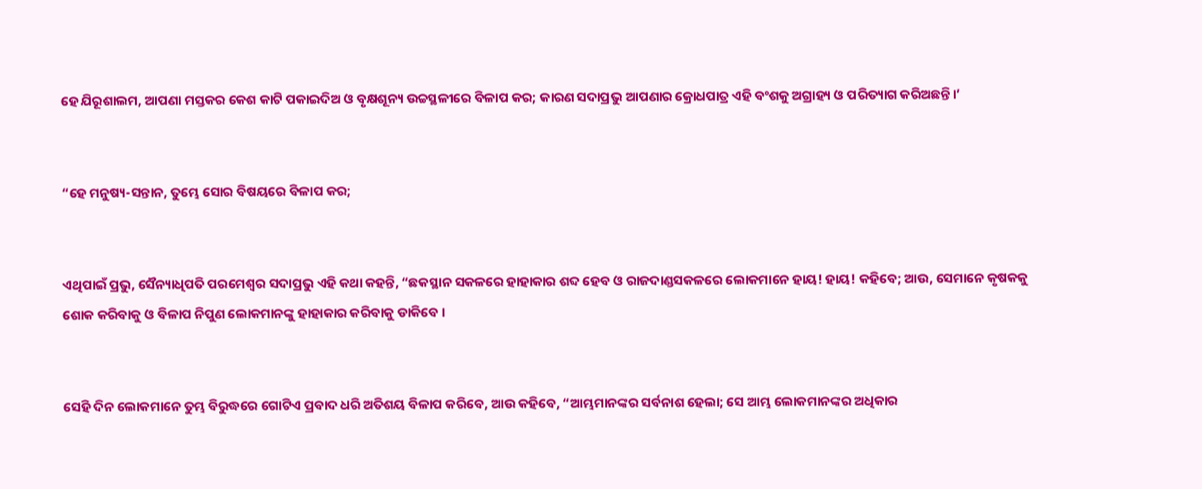ହେ ଯିରୂଶାଲମ, ଆପଣା ମସ୍ତକର କେଶ କାଟି ପକାଇଦିଅ ଓ ବୃକ୍ଷଶୂନ୍ୟ ଉଚ୍ଚସ୍ଥଳୀରେ ବିଳାପ କର; କାରଣ ସଦାପ୍ରଭୁ ଆପଣାର କ୍ରୋଧପାତ୍ର ଏହି ବଂଶକୁ ଅଗ୍ରାହ୍ୟ ଓ ପରିତ୍ୟାଗ କରିଅଛନ୍ତି।’


“ହେ ମନୁଷ୍ୟ-ସନ୍ତାନ, ତୁମ୍ଭେ ସୋର ବିଷୟରେ ବିଳାପ କର;


ଏଥିପାଇଁ ପ୍ରଭୁ, ସୈନ୍ୟାଧିପତି ପରମେଶ୍ୱର ସଦାପ୍ରଭୁ ଏହି କଥା କହନ୍ତି, “ଛକସ୍ଥାନ ସକଳରେ ହାହାକାର ଶବ୍ଦ ହେବ ଓ ରାଜଦାଣ୍ଡସକଳରେ ଲୋକମାନେ ହାୟ! ହାୟ! କହିବେ; ଆଉ, ସେମାନେ କୃଷକକୁ ଶୋକ କରିବାକୁ ଓ ବିଳାପ ନିପୁଣ ଲୋକମାନଙ୍କୁ ହାହାକାର କରିବାକୁ ଡାକିବେ।


ସେହି ଦିନ ଲୋକମାନେ ତୁମ୍ଭ ବିରୁଦ୍ଧରେ ଗୋଟିଏ ପ୍ରବାଦ ଧରି ଅତିଶୟ ବିଳାପ କରିବେ, ଆଉ କହିବେ, “ଆମ୍ଭମାନଙ୍କର ସର୍ବନାଶ ହେଲା; ସେ ଆମ୍ଭ ଲୋକମାନଙ୍କର ଅଧିକାର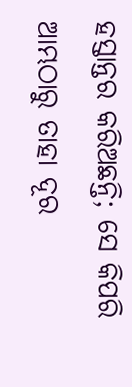ହସ୍ତାନ୍ତର କରିଅଛନ୍ତି; ସେ କିପରି ଆମ୍ଭଠାରୁ ତାହା ଦୂର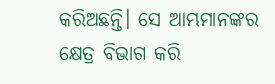କରିଅଛନ୍ତି। ସେ ଆମ୍ଭମାନଙ୍କର କ୍ଷେତ୍ର ବିଭାଗ କରି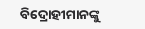ବିଦ୍ରୋହୀମାନଙ୍କୁ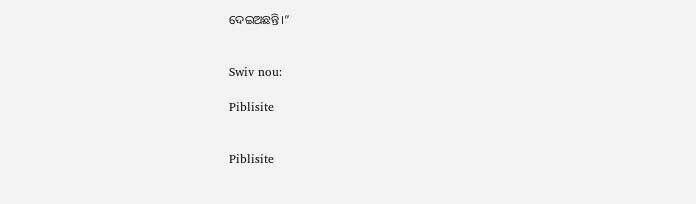ଦେଇଅଛନ୍ତି।”


Swiv nou:

Piblisite


Piblisite